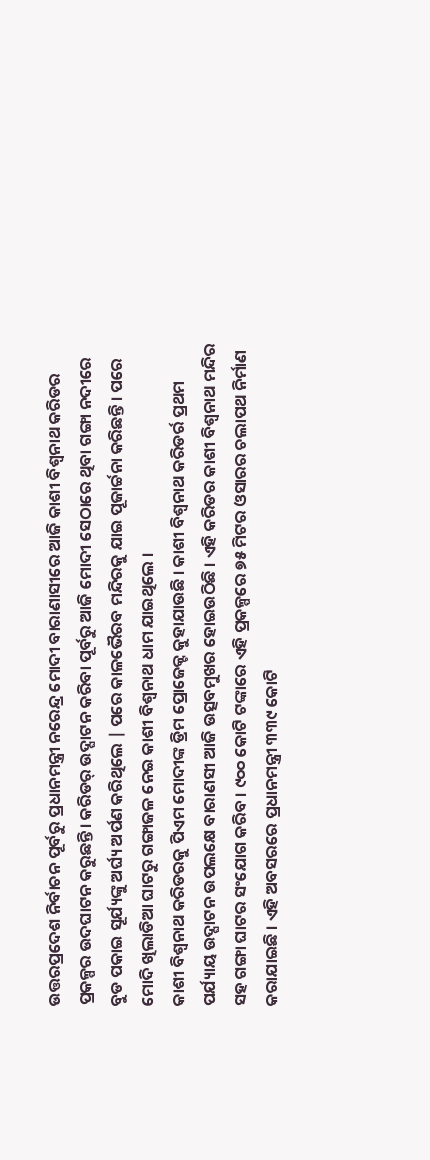ଉତ୍ତରପ୍ରଦେଶ ନିର୍ବାଚନ ପୂର୍ବରୁ ପ୍ରଧାନମନ୍ତ୍ରୀ ନରେନ୍ଦ୍ର ମୋଦୀ ବାରାଣାସୀରେ ଆଜି କାଶୀ ବିଶ୍ୱନାଥ କରିଡର ପ୍ରକଳ୍ପର ଉଦଘାଟନ କରୁଛନ୍ତି। କରିଡର୍ ଉଦ୍ଘାଟନ କରିବା ପୂର୍ବରୁ ଆଜି ମୋଦୀ ସେଠାରେ ଥିବା ଗଙ୍ଗା ନଦୀରେ ବୁଡ ପକାଇ ସୂର୍ଯ୍ୟଙ୍କୁ ଅର୍ଘ୍ୟ ଅର୍ପଣ କରିଥିଲେ | ପରେ କାଳଭୈରବ ମନ୍ଦିରକୁ ଯାଇ ପୂଜାର୍ଚ୍ଚନା କରିଛନ୍ତି । ପରେ ମୋଦି ଖିଲାଡିଆ ଘାଟରୁ ଗଙ୍ଗାଜଳ ନେଇ କାଶୀ ବିଶ୍ୱନାଥ ଧାମ ଯାଇଥିଲେ ।
କାଶୀ ବିଶ୍ୱନାଥ କରିଡରକୁ ପିଏମ ମୋଦୀଙ୍କ ଡ୍ରିମ ପ୍ରୋଜେକ୍ଟ କୁହାଯାଉଛି । କାଶୀ ବିଶ୍ୱନାଥ କରିଡର୍ର ପ୍ରଥମ ପର୍ଯ୍ୟାୟ ଉଦ୍ଘାଟନ ଉପଲକ୍ଷେ ବାରାଣସୀ ଆଜି ଉତ୍ସବମୁଖର ହୋଇଉଠିଛି । ଏହି କରିଡର କାଶୀ ବିଶ୍ୱନାଥ ମନ୍ଦିର ସହ ଗଙ୍ଗା ଘାଟର ସଂଯୋଗ କରିବ । ୯୦୦ କୋଟି ଟଙ୍କାରେ ଏହି ପ୍ରକଳ୍ପରେ ୭୫ ମିଟର ଓସାରର ଚଲାପଥ ନିର୍ମାଣ କରାଯାଇଛି । ଏହି ଅବସରରେ ପ୍ରଧାନମନ୍ତ୍ରୀ ୩୩୯ କୋଟି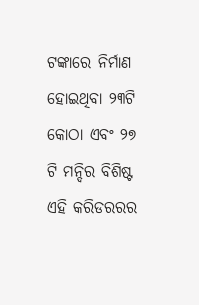ଟଙ୍କାରେ ନିର୍ମାଣ ହୋଇଥିବା ୨୩ଟି କୋଠା ଏବଂ ୨୭ ଟି ମନ୍ଦିର ବିଶିଷ୍ଟ ଏହି କରିଡରରର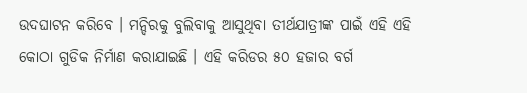ଉଦଘାଟନ କରିବେ । ମନ୍ଦିରକୁ ବୁଲିବାକୁ ଆସୁଥିବା ତୀର୍ଥଯାତ୍ରୀଙ୍କ ପାଇଁ ଏହି ଏହି କୋଠା ଗୁଡିକ ନିର୍ମାଣ କରାଯାଇଛି । ଏହି କରିଡର ୫୦ ହଜାର ବର୍ଗ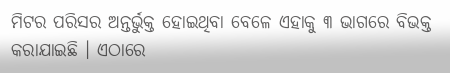ମିଟର ପରିସର ଅନ୍ତର୍ଭୁକ୍ତ ହୋଇଥିବା ବେଳେ ଏହାକୁ ୩ ଭାଗରେ ବିଭକ୍ତ କରାଯାଇଛି । ଏଠାରେ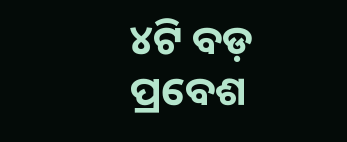୪ଟି ବଡ଼ ପ୍ରବେଶ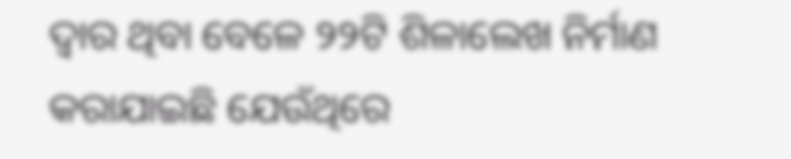ଦ୍ୱାର ଥିବା ବେଳେ ୨୨ଟି ଶିଳାଲେଖ ନିର୍ମାଣ କରାଯାଇଛି ଯେଉଁଥିରେ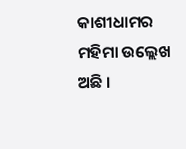କାଶୀଧାମର ମହିମା ଉଲ୍ଲେଖ ଅଛି ।